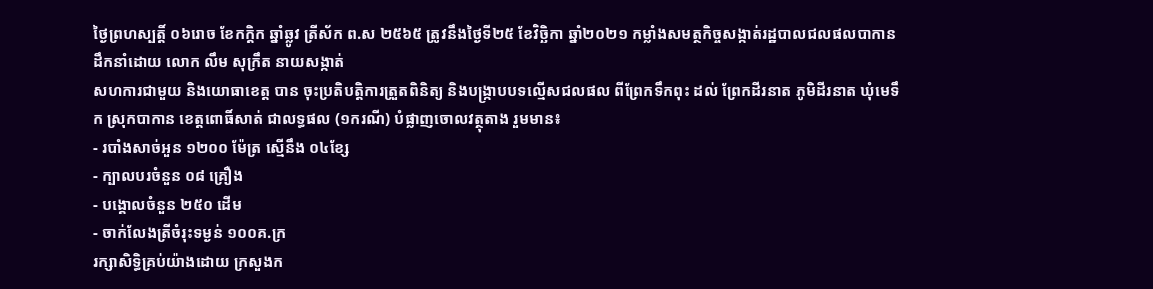ថ្ងៃព្រហស្បត្តិ៍ ០៦រោច ខែកក្ដិក ឆ្នាំឆ្លូវ ត្រីស័ក ព.ស ២៥៦៥ ត្រូវនឹងថ្ងៃទី២៥ ខែវិច្ឆិកា ឆ្នាំ២០២១ កម្លាំងសមត្ថកិច្ចសង្កាត់រដ្ឋបាលជលផលបាកាន ដឹកនាំដោយ លោក លឹម សុក្រឹត នាយសង្កាត់
សហការជាមួយ និងយោធាខេត្ត បាន ចុះប្រតិបត្តិការត្រួតពិនិត្យ និងបង្រ្កាបបទល្មើសជលផល ពីព្រែកទឹកពុះ ដល់ ព្រែកដីរនាត ភូមិដីរនាត ឃុំមេទឹក ស្រុកបាកាន ខេត្តពោធិ៍សាត់ ជាលទ្ធផល (១ករណី) បំផ្លាញចោលវត្ថុតាង រួមមាន៖
- របាំងសាច់ឣួន ១២០០ ម៉ែត្រ ស្មើនឹង ០៤ខ្សែ
- ក្បាលបរចំនួន ០៨ គ្រឿង
- បង្គោលចំនួន ២៥០ ដើម
- ចាក់លែងត្រីចំរុះទម្ងន់ ១០០គ.ក្រ
រក្សាសិទិ្ធគ្រប់យ៉ាងដោយ ក្រសួងក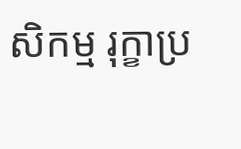សិកម្ម រុក្ខាប្រ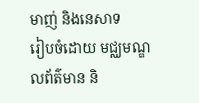មាញ់ និងនេសាទ
រៀបចំដោយ មជ្ឈមណ្ឌលព័ត៌មាន និ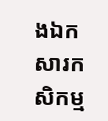ងឯកសារកសិកម្ម